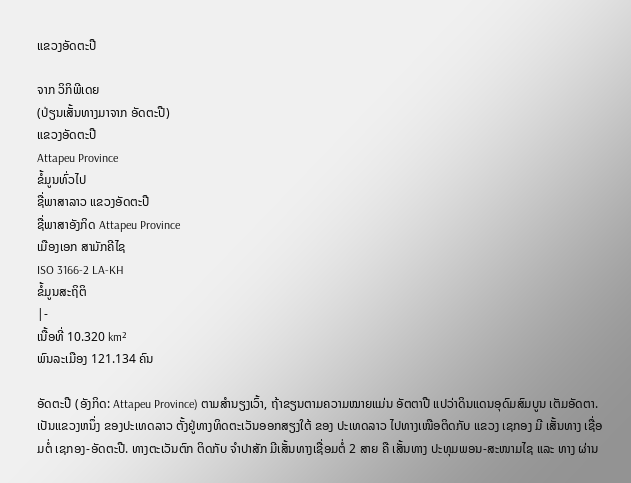ແຂວງອັດຕະປື

ຈາກ ວິກິພີເດຍ
(ປ່ຽນເສັ້ນທາງມາຈາກ ອັດຕະປື)
ແຂວງອັດຕະປື
Attapeu Province
ຂໍ້ມູນທົ່ວໄປ
ຊື່ພາສາລາວ ແຂວງອັດຕະປື
ຊື່ພາສາອັງກິດ Attapeu Province
ເມືອງເອກ ສາມັກຄີໄຊ
ISO 3166-2 LA-KH
ຂໍ້ມູນສະຖິຕິ
|-
ເນື້ອທີ່ 10.320 km²
ພົນລະເມືອງ 121.134 ຄົນ

ອັດຕະປື (ອັງກິດ: Attapeu Province) ຕາມສຳນຽງເວົ້າ, ຖ້າຂຽນຕາມຄວາມໝາຍແມ່ນ ອັຕຕາປື ແປວ່າດິນແດນອຸດົມສົມບູນ ເຕັມອັດຕາ. ເປັນແຂວງຫນຶ່ງ ຂອງປະເທດລາວ ຕັ້ງຢູ່ທາງທິດຕະເວັນອອກສຽງໃຕ້ ຂອງ ປະເທດລາວ ໄປທາງເໜືອຕິດກັບ ແຂວງ ເຊກອງ ມີ ເສັ້ນທາງ ເຊື່ອມຕໍ່ ເຊກອງ-ອັດຕະປື. ທາງຕະເວັນຕົກ ຕິດກັບ ຈຳປາສັກ ມີເສັ້ນທາງເຊື່ອມຕໍ່ 2 ສາຍ ຄື ເສັ້ນທາງ ປະທຸມພອນ-ສະໜາມໄຊ ແລະ ທາງ ຜ່ານ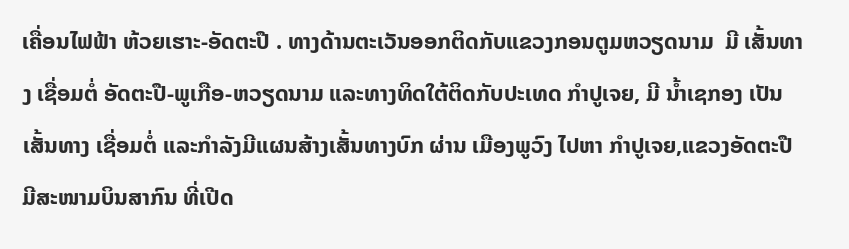ເຄື່ອນໄຟຟ້າ ຫ້ວຍເຮາະ-ອັດຕະປື . ທາງດ້ານຕະເວັນອອກຕິດກັບແຂວງກອນຕູມຫວຽດນາມ  ມີ ເສັ້ນທາງ ເຊື່ອມຕໍ່ ອັດຕະປື-ພູເກືອ-ຫວຽດນາມ ແລະທາງທິດໃຕ້ຕິດກັບປະເທດ ກຳປູເຈຍ, ມີ ນໍ້າເຊກອງ ເປັນ ເສັ້ນທາງ ເຊື່ອມຕໍ່ ແລະກຳລັງມີແຜນສ້າງເສັ້ນທາງບົກ ຜ່ານ ເມືອງພູວົງ ໄປຫາ ກຳປູເຈຍ,ແຂວງອັດຕະປືມີສະໜາມບິນສາກົນ ທີ່ເປີດ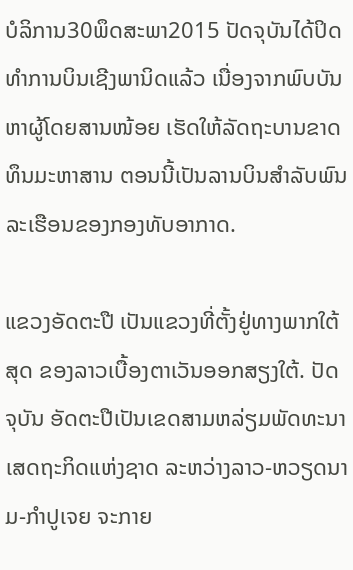ບໍລິການ30ພຶດສະພາ2015 ປັດຈຸບັນໄດ້ປິດທຳການບິນເຊີງພານິດແລ້ວ ເນື່ອງຈາກພົບບັນຫາຜູ້ໂດຍສານໜ້ອຍ ເຮັດໃຫ້ລັດຖະບານຂາດທຶນມະຫາສານ ຕອນນີ້ເປັນລານບິນສຳລັບພົນລະເຮືອນຂອງກອງທັບອາກາດ.

ແຂວງອັດຕະປື ເປັນແຂວງທີ່ຕັ້ງຢູ່ທາງພາກໃຕ້ສຸດ ຂອງລາວເບື້ອງຕາເວັນອອກສຽງໃຕ້. ປັດຈຸບັນ ອັດຕະປືເປັນເຂດສາມຫລ່ຽມພັດທະນາເສດຖະກິດແຫ່ງຊາດ ລະຫວ່າງລາວ-ຫວຽດນາມ-ກຳປູເຈຍ ຈະກາຍ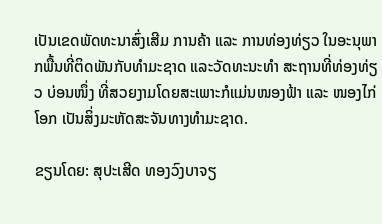ເປັນເຂດພັດທະນາສົ່ງເສີມ ການຄ້າ ແລະ ການທ່ອງທ່ຽວ ໃນອະນຸພາກພື້ນທີ່ຕິດພັນກັບທຳມະຊາດ ແລະວັດທະນະທຳ ສະຖານທີ່ທ່ອງທ່ຽວ ບ່ອນໜຶ່ງ ທີ່ສວຍງາມໂດຍສະເພາະກໍແມ່ນໜອງຟ້າ ແລະ ໜອງໄກ່ໂອກ ເປັນສິ່ງມະຫັດສະຈັນທາງທຳມະຊາດ.

ຂຽນໂດຍ: ສຸປະເສີດ ທອງວົງບາຈຽ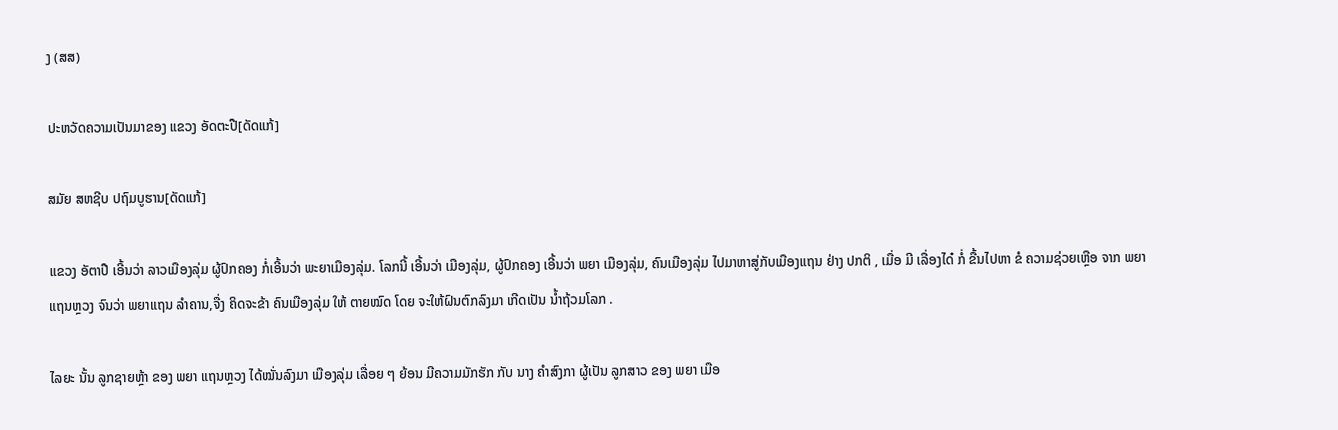ງ (ສສ)

ປະຫວັດຄວາມເປັນມາຂອງ ແຂວງ ອັດຕະປື[ດັດແກ້]

ສມັຍ ສຫຊີບ ປຖົມບູຮານ[ດັດແກ້]

ແຂວງ ອັຕາປື ເອີ້ນວ່າ ລາວເມືອງລຸ່ມ ຜູ້ປົກຄອງ ກໍ່ເອີ້ນວ່າ ພະຍາເມືອງລຸ່ມ. ໂລກນີ້ ເອີ້ນວ່າ ເມືອງລຸ່ມ, ຜູ້ປົກຄອງ ເອີ້ນວ່າ ພຍາ ເມືອງລຸ່ມ, ຄົນເມືອງລຸ່ມ ໄປມາຫາສູ່ກັບເມືອງແຖນ ຢ່າງ ປກຕິ , ເມື່ອ ມີ ເລື່ອງໄດ໋ ກໍ່ ຂື້ນໄປຫາ ຂໍ ຄວາມຊ່ວຍເຫຼືອ ຈາກ ພຍາ ແຖນຫຼວງ ຈົນວ່າ ພຍາແຖນ ລຳຄານ,ຈື່ງ ຄິດຈະຂ້າ ຄົນເມືອງລຸ່ມ ໃຫ້ ຕາຍໝົດ ໂດຍ ຈະໃຫ້ຝົນຕົກລົງມາ ເກີດເປັນ ນໍ້າຖ້ວມໂລກ .

ໄລຍະ ນັ້ນ ລູກຊາຍຫຼ້າ ຂອງ ພຍາ ແຖນຫຼວງ ໄດ້ໝັ່ນລົງມາ ເມືອງລຸ່ມ ເລື່ອຍ ໆ ຍ້ອນ ມີຄວາມມັກຮັກ ກັບ ນາງ ຄຳສົງກາ ຜູ້ເປັນ ລູກສາວ ຂອງ ພຍາ ເມືອ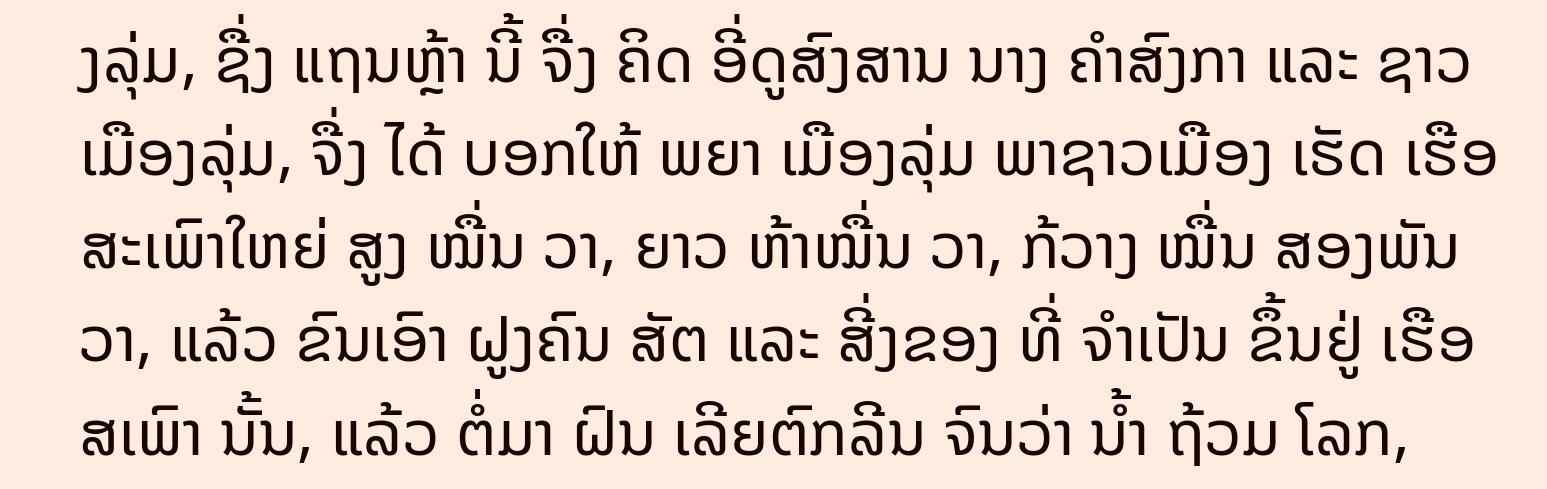ງລຸ່ມ, ຊື່ງ ແຖນຫຼ້າ ນີ້ ຈື່ງ ຄິດ ອີ່ດູສົງສານ ນາງ ຄໍາສົງກາ ແລະ ຊາວເມືອງລຸ່ມ, ຈື່ງ ໄດ້ ບອກໃຫ້ ພຍາ ເມືອງລຸ່ມ ພາຊາວເມືອງ ເຮັດ ເຮືອສະເພົາໃຫຍ່ ສູງ ໝື່ນ ວາ, ຍາວ ຫ້າໝື່ນ ວາ, ກ້ວາງ ໝື່ນ ສອງພັນ ວາ, ແລ້ວ ຂົນເອົາ ຝູງຄົນ ສັຕ ແລະ ສີ່ງຂອງ ທີ່ ຈຳເປັນ ຂຶ້ນຢູ່ ເຮືອສເພົາ ນັ້ນ, ແລ້ວ ຕໍ່ມາ ຝົນ ເລີຍຕົກລີນ ຈົນວ່າ ນໍ້າ ຖ້ວມ ໂລກ,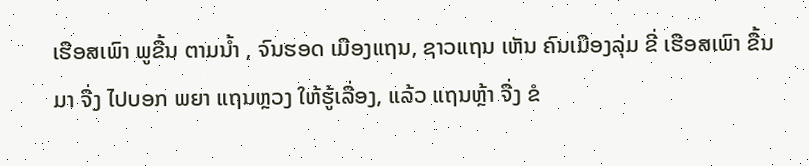ເຮືອສເພົາ ພູຂື້ນ ຕາມນໍ້າ , ຈົນຮອດ ເມືອງແຖນ, ຊາວແຖນ ເຫັນ ຄົນເມືອງລຸ່ມ ຂີ່ ເຮືອສເພົາ ຂື້ນມາ ຈື່ງ ໄປບອກ ພຍາ ແຖນຫຼວງ ໃຫ້ຮູ້ເລື່ອງ, ແລ້ວ ແຖນຫຼ້າ ຈື່ງ ຂໍ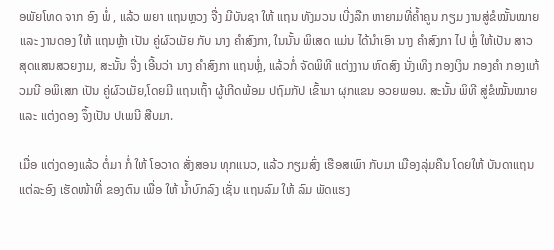ອພັຍໂທດ ຈາກ ອົງ ພໍ່ , ແລ້ວ ພຍາ ແຖນຫຼວງ ຈື່ງ ມີບັນຊາ ໃຫ້ ແຖນ ທັງມວນ ເບີ່ງລືກ ຫາຍາມທີ່ຄໍ້າຄູນ ກຽມ ງານສູ່ຂໍໝັ້ນໝາຍ ແລະ ງານດອງ ໃຫ້ ແຖນຫຼ້າ ເປັນ ຄູ່ຜົວເມັຍ ກັບ ນາງ ຄຳສົງກາ, ໃນນັ້ນ ພິເສດ ແມ່ນ ໄດ້ນຳເອົາ ນາງ ຄຳສົງກາ ໄປ ຫຼໍ່ ໃຫ້ເປັນ ສາວ ສຸດແສນສວຍງາມ, ສະນັ້ນ ຈື່ງ ເອີ້ນວ່າ ນາງ ຄຳສົງກາ ແຖນຫຼໍ່, ແລ້ວກໍ່ ຈັດພິທີ ແຕ່ງງານ ຫົດສົງ ນັ່ງເທິງ ກອງເງິນ ກອງຄໍາ ກອງແກ້ວມນີ ອພິເສກ ເປັນ ຄູ່ຜົວເມັຍ,ໂດຍມີ ແຖນເຖົ້າ ຜູ້ເກີດພ້ອມ ປຖົມກັປ ເຂົ້າມາ ຜຸກແຂນ ອວຍພອນ. ສະນັ້ນ ພິທີ ສູ່ຂໍໝັ້ນໝາຍ ແລະ ແຕ່ງດອງ ຈຶ້ງເປັນ ປເພນີ ສືບມາ.

ເມື່ອ ແຕ່ງດອງແລ້ວ ຕໍ່ມາ ກໍ່ ໃຫ້ ໂອວາດ ສັ່ງສອນ ທຸກແນວ, ແລ້ວ ກຽມສົ່ງ ເຮືອສເພົາ ກັບມາ ເມືອງລຸ່ມຄືນ ໂດຍໃຫ້ ບັນດາແຖນ ແຕ່ລະອົງ ເຮັດໜ້າທີ່ ຂອງຕົນ ເພື່ອ ໃຫ້ ນໍ້າບົກລົງ ເຊັ່ນ ແຖນລົມ ໃຫ້ ລົມ ພັດແຮງ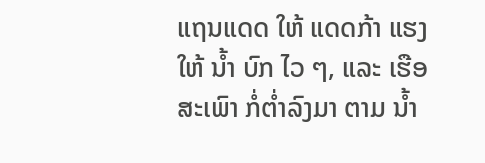ແຖນແດດ ໃຫ້ ແດດກ້າ ແຮງ ໃຫ້ ນໍ້າ ບົກ ໄວ ໆ, ແລະ ເຮືອສະເພົາ ກໍ່ຕໍ່າລົງມາ ຕາມ ນໍ້າ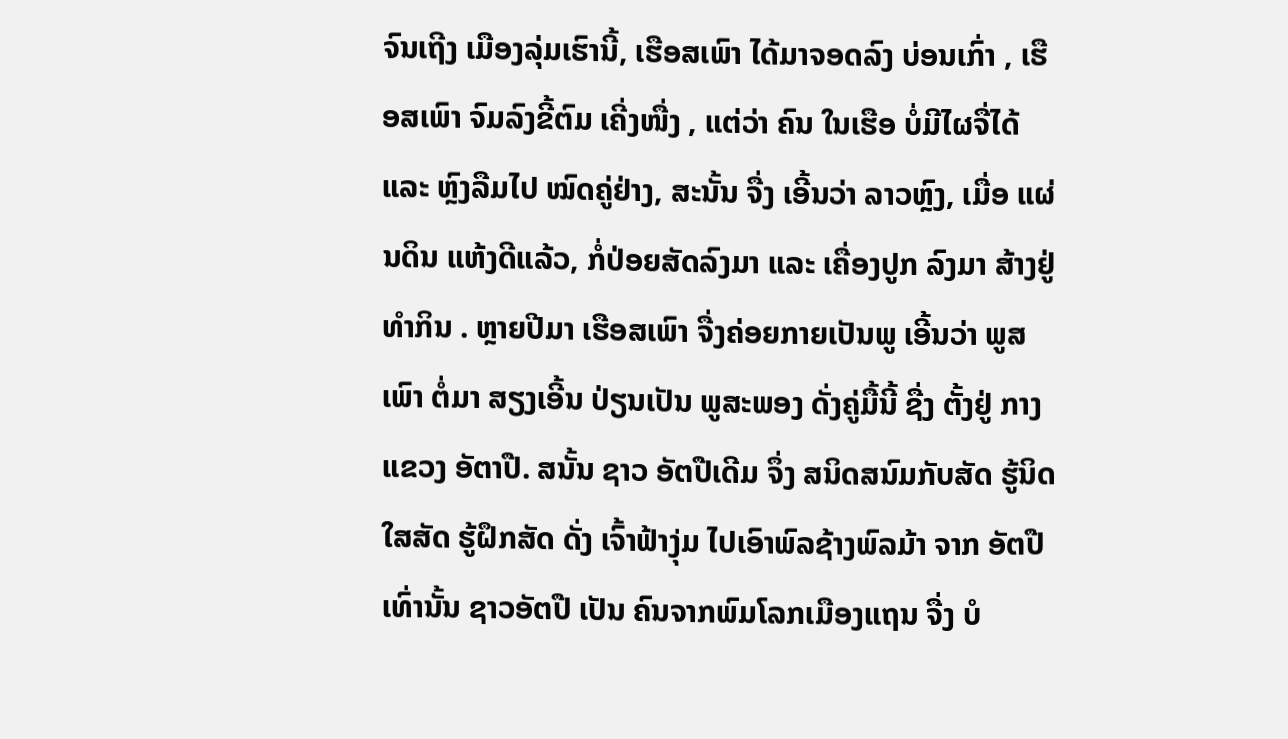ຈົນເຖີງ ເມືອງລຸ່ມເຮົານີ້, ເຮືອສເພົາ ໄດ້ມາຈອດລົງ ບ່ອນເກົ່າ , ເຮືອສເພົາ ຈົມລົງຂີ້ຕົມ ເຄີ່ງໜື່ງ , ແຕ່ວ່າ ຄົນ ໃນເຮືອ ບໍ່ມີໄຜຈື່ໄດ້ ແລະ ຫຼົງລືມໄປ ໝົດຄູ່ຢ່າງ, ສະນັ້ນ ຈື່ງ ເອີ້ນວ່າ ລາວຫຼົງ, ເມື່ອ ແຜ່ນດິນ ແຫ້ງດີແລ້ວ, ກໍ່ປ່ອຍສັດລົງມາ ແລະ ເຄື່ອງປູກ ລົງມາ ສ້າງຢູ່ທຳກິນ . ຫຼາຍປີມາ ເຮືອສເພົາ ຈື່ງຄ່ອຍກາຍເປັນພູ ເອີ້ນວ່າ ພູສເພົາ ຕໍ່ມາ ສຽງເອີ້ນ ປ່ຽນເປັນ ພູສະພອງ ດັ່ງຄູ່ມື້ນີ້ ຊື່ງ ຕັ້ງຢູ່ ກາງແຂວງ ອັຕາປື. ສນັ້ນ ຊາວ ອັຕປືເດີມ ຈຶ່ງ ສນິດສນົມກັບສັດ ຮູ້ນິດໃສສັດ ຮູ້ຝຶກສັດ ດັ່ງ ເຈົ້າຟ້າງຸ່ມ ໄປເອົາພົລຊ້າງພົລມ້າ ຈາກ ອັຕປື ເທົ່ານັ້ນ ຊາວອັຕປື ເປັນ ຄົນຈາກພົມໂລກເມືອງແຖນ ຈື່ງ ບໍ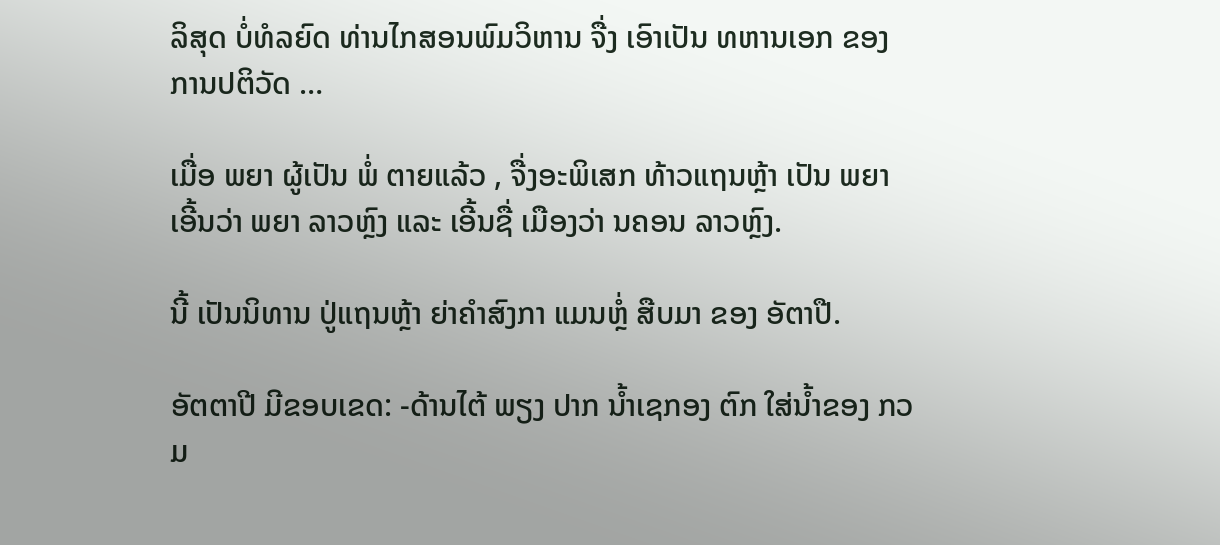ລິສຸດ ບໍ່ທໍລຍົດ ທ່ານໄກສອນພົມວິຫານ ຈື່ງ ເອົາເປັນ ທຫານເອກ ຂອງ ການປຕິວັດ …

ເມື່ອ ພຍາ ຜູ້ເປັນ ພໍ່ ຕາຍແລ້ວ , ຈື່ງອະພິເສກ ທ້າວແຖນຫຼ້າ ເປັນ ພຍາ ເອີ້ນວ່າ ພຍາ ລາວຫຼົງ ແລະ ເອີ້ນຊື່ ເມືອງວ່າ ນຄອນ ລາວຫຼົງ.

ນີ້ ເປັນນິທານ ປູ່ແຖນຫຼ້າ ຍ່າຄຳສົງກາ ແມນຫຼໍ່ ສືບມາ ຂອງ ອັຕາປື.

ອັຕຕາປີ ມີຂອບເຂດ: -ດ້ານໄຕ້ ພຽງ ປາກ ນໍ້າເຊກອງ ຕົກ ໃສ່ນໍ້າຂອງ ກວມ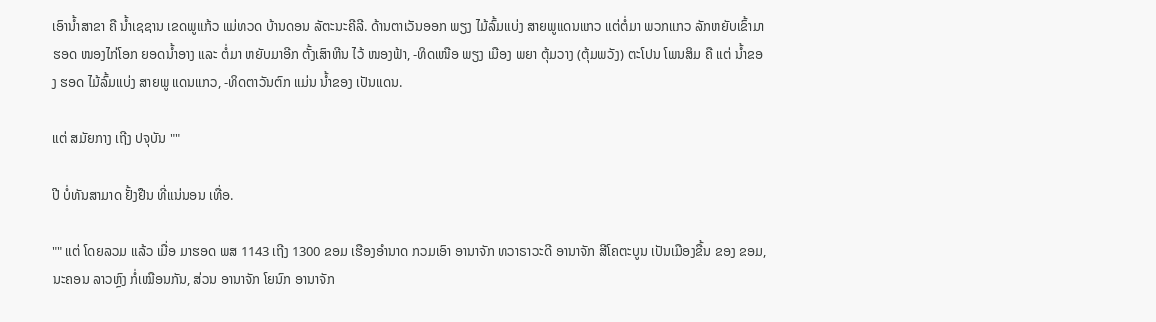ເອົານໍ້າສາຂາ ຄື ນໍ້າເຊຊານ ເຂດພູແກ້ວ ແມ່ທວດ ບ້ານດອນ ລັຕະນະຄີລີ. ດ້ານຕາເວັນອອກ ພຽງ ໄມ້ລົ້ມແບ່ງ ສາຍພູແດນແກວ ແຕ່ຕໍ່ມາ ພວກແກວ ລັກຫຍັບເຂົ້າມາຮອດ ໜອງໄກ່ໂອກ ຍອດນໍ້າອາງ ແລະ ຕໍ່ມາ ຫຍັບມາອີກ ຕັ້ງເສົາຫີນ ໄວ້ ໜອງຟ້າ, -ທິດເໜືອ ພຽງ ເມືອງ ພຍາ ຕຸ້ມວາງ (ຕຸ້ມພວັງ) ຕະໂປນ ໂພນສິມ ຄື ແຕ່ ນໍ້າຂອງ ຮອດ ໄມ້ລົ້ມແບ່ງ ສາຍພູ ແດນແກວ, -ທິດຕາວັນຕົກ ແມ່ນ ນໍ້າຂອງ ເປັນແດນ.

ແຕ່ ສມັຍກາງ ເຖີງ ປຈຸບັນ ""

ປີ ບໍ່ທັນສາມາດ ຢັ້ງຢືນ ທີ່ແນ່ນອນ ເທື່ອ.

"" ແຕ່ ໂດຍລວມ ແລ້ວ ເມື່ອ ມາຮອດ ພສ 1143 ເຖີງ 1300 ຂອມ ເຮືອງອຳນາດ ກວມເອົາ ອານາຈັກ ທວາຣາວະດີ ອານາຈັກ ສີໂຄຕະບູນ ເປັນເມືອງຂື້ນ ຂອງ ຂອມ, ນະຄອນ ລາວຫຼົງ ກໍ່ເໝືອນກັນ, ສ່ວນ ອານາຈັກ ໂຍນົກ ອານາຈັກ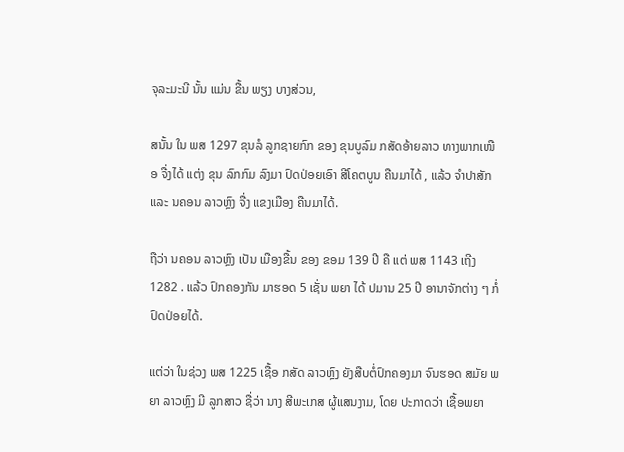ຈຸລະມະນີ ນັ້ນ ແມ່ນ ຂື້ນ ພຽງ ບາງສ່ວນ,

ສນັ້ນ ໃນ ພສ 1297 ຂຸນລໍ ລູກຊາຍກົກ ຂອງ ຂຸນບູລົມ ກສັດອ້າຍລາວ ທາງພາກເໜືອ ຈື່ງໄດ້ ແຕ່ງ ຂຸນ ລົກກົມ ລົງມາ ປົດປ່ອຍເອົາ ສີໂຄຕບູນ ຄືນມາໄດ້ , ແລ້ວ ຈຳປາສັກ ແລະ ນຄອນ ລາວຫຼົງ ຈື່ງ ແຂງເມືອງ ຄືນມາໄດ້.

ຖືວ່າ ນຄອນ ລາວຫຼົງ ເປັນ ເມືອງຂື້ນ ຂອງ ຂອມ 139 ປີ ຄື ແຕ່ ພສ 1143 ເຖີງ 1282 . ແລ້ວ ປົກຄອງກັນ ມາຮອດ 5 ເຊັ່ນ ພຍາ ໄດ້ ປມານ 25 ປີ ອານາຈັກຕ່າງ ໆ ກໍ່ປົດປ່ອຍໄດ້.

ແຕ່ວ່າ ໃນຊ່ວງ ພສ 1225 ເຊື້ອ ກສັດ ລາວຫຼົງ ຍັງສືບຕໍ່ປົກຄອງມາ ຈົນຮອດ ສມັຍ ພຍາ ລາວຫຼົງ ມີ ລູກສາວ ຊື່ວ່າ ນາງ ສີພະເກສ ຜູ້ແສນງາມ, ໂດຍ ປະກາດວ່າ ເຊື້ອພຍາ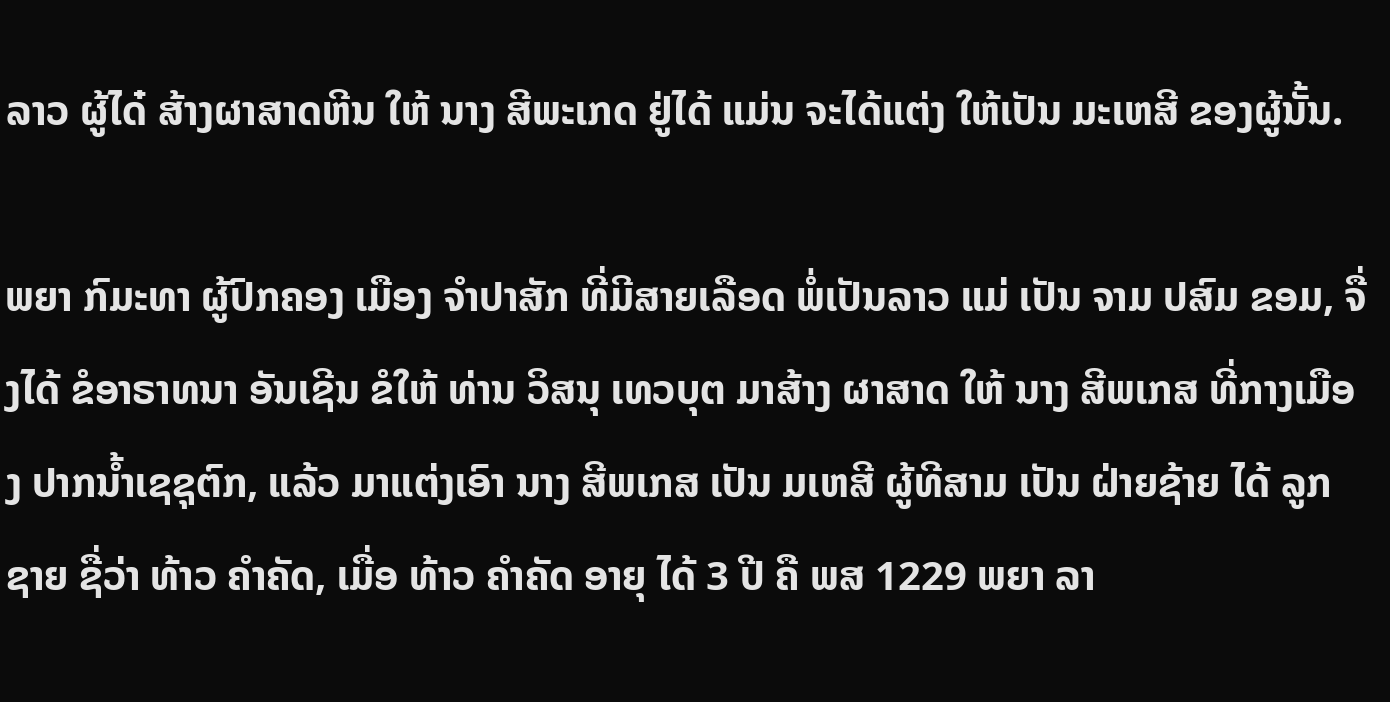ລາວ ຜູ້ໄດ໋ ສ້າງຜາສາດຫີນ ໃຫ້ ນາງ ສີພະເກດ ຢູ່ໄດ້ ແມ່ນ ຈະໄດ້ແຕ່ງ ໃຫ້ເປັນ ມະເຫສີ ຂອງຜູ້ນັ້ນ.

ພຍາ ກົມະທາ ຜູ້ປົກຄອງ ເມືອງ ຈຳປາສັກ ທີ່ມີສາຍເລືອດ ພໍ່ເປັນລາວ ແມ່ ເປັນ ຈາມ ປສົມ ຂອມ, ຈື່ງໄດ້ ຂໍອາຣາທນາ ອັນເຊີນ ຂໍໃຫ້ ທ່ານ ວິສນຸ ເທວບຸຕ ມາສ້າງ ຜາສາດ ໃຫ້ ນາງ ສີພເກສ ທີ່ກາງເມືອງ ປາກນໍ້າເຊຊຸຕົກ, ແລ້ວ ມາແຕ່ງເອົາ ນາງ ສີພເກສ ເປັນ ມເຫສີ ຜູ້ທີສາມ ເປັນ ຝ່າຍຊ້າຍ ໄດ້ ລູກຊາຍ ຊື່ວ່າ ທ້າວ ຄຳຄັດ, ເມື່ອ ທ້າວ ຄໍາຄັດ ອາຍຸ ໄດ້ 3 ປີ ຄື ພສ 1229 ພຍາ ລາ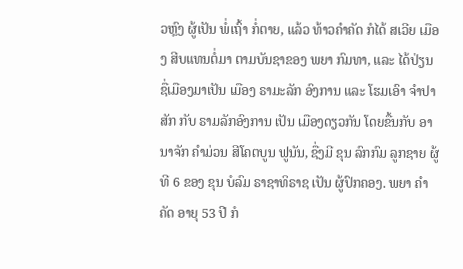ວຫຼົງ ຜູ້ເປັນ ພໍ່ເຖົ້າ ກໍ່ຕາຍ, ແລ້ວ ທ້າວຄຳຄັດ ກໍໄດ້ ສເວີຍ ເມືອງ ສີບແທນຕໍ່ມາ ຕາມບັນຊາຂອງ ພຍາ ກົມທາ, ແລະ ໄດ້ປ່ຽນ ຊື່ເມືອງມາເປັນ ເມືອງ ຣາມະລັກ ອົງການ ແລະ ໂຮມເອົາ ຈຳປາສັກ ກັບ ຣາມລັກອົງການ ເປັນ ເມືອງດຽວກັນ ໂດຍຂື້ນກັບ ອານາຈັກ ຄຳມ່ວນ ສີໂຄຕບູນ ຟູນັນ, ຊື່ງມີ ຂຸນ ລົກກົມ ລູກຊາຍ ຜູ້ທີ 6 ຂອງ ຂຸນ ບໍລົມ ຣາຊາທິຣາຊ ເປັນ ຜູ້ປົກຄອງ. ພຍາ ຄຳຄັດ ອາຍຸ 53 ປີ ກໍ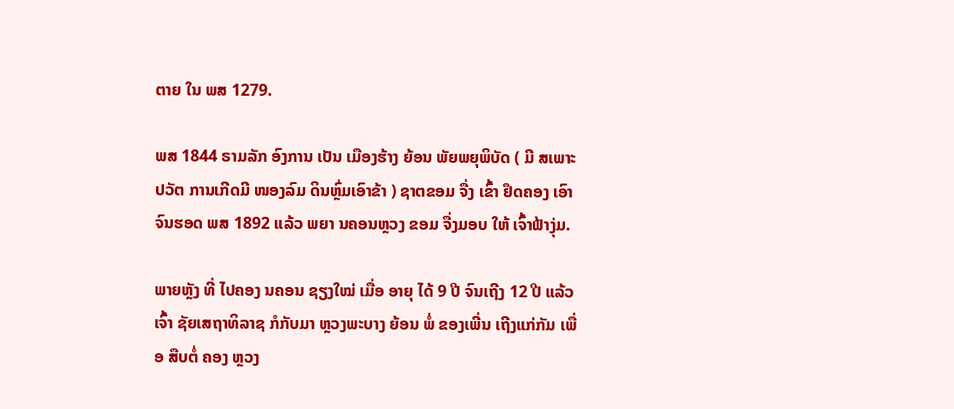ຕາຍ ໃນ ພສ 1279.

ພສ 1844 ຣາມລັກ ອົງການ ເປັນ ເມືອງຮ້າງ ຍ້ອນ ພັຍພຍຸພິບັດ ( ມີ ສເພາະ ປວັຕ ການເກີດມີ ໜອງລົມ ດິນຫຼົ່ມເອົາຂ້າ ) ຊາຕຂອມ ຈື່ງ ເຂົ້າ ຢຶດຄອງ ເອົາ ຈົນຮອດ ພສ 1892 ແລ້ວ ພຍາ ນຄອນຫຼວງ ຂອມ ຈື່ງມອບ ໃຫ້ ເຈົ້າຟ້າງຸ່ມ.

ພາຍຫຼັງ ທີ່ ໄປຄອງ ນຄອນ ຊຽງໃໝ່ ເມື່ອ ອາຍຸ ໄດ້ 9 ປີ ຈົນເຖີງ 12 ປີ ແລ້ວ ເຈົ້າ ຊັຍເສຖາທິລາຊ ກໍກັບມາ ຫຼວງພະບາງ ຍ້ອນ ພໍ່ ຂອງເພີ່ນ ເຖີງແກ່ກັມ ເພື່ອ ສືບຕໍ່ ຄອງ ຫຼວງ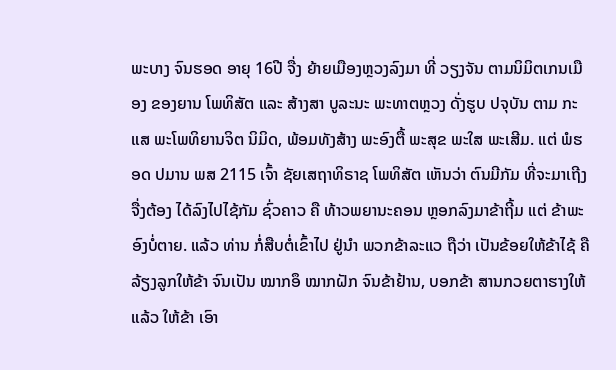ພະບາງ ຈົນຮອດ ອາຍຸ 16ປີ ຈື່ງ ຍ້າຍເມືອງຫຼວງລົງມາ ທີ່ ວຽງຈັນ ຕາມນິມິຕເກນເມືອງ ຂອງຍານ ໂພທິສັຕ ແລະ ສ້າງສາ ບູລະນະ ພະທາຕຫຼວງ ດັ່ງຮູບ ປຈຸບັນ ຕາມ ກະແສ ພະໂພທິຍານຈິຕ ນິມິດ, ພ້ອມທັງສ້າງ ພະອົງຕື້ ພະສຸຂ ພະໃສ ພະເສີມ. ແຕ່ ພໍຮອດ ປມານ ພສ 2115 ເຈົ້າ ຊັຍເສຖາທິຣາຊ ໂພທິສັຕ ເຫັນວ່າ ຕົນມີກັມ ທີ່ຈະມາເຖີງ ຈື່ງຕ້ອງ ໄດ້ລົງໄປໄຊ້ກັມ ຊົ່ວຄາວ ຄື ທ້າວພຍານະຄອນ ຫຼອກລົງມາຂ້າຖີ້ມ ແຕ່ ຂ້າພະອົງບໍ່ຕາຍ. ແລ້ວ ທ່ານ ກໍ່ສືບຕໍ່ເຂົ້າໄປ ຢູ່ນໍາ ພວກຂ້າລະແວ ຖືວ່າ ເປັນຂ້ອຍໃຫ້ຂ້າໄຊ້ ຄື ລ້ຽງລູກໃຫ້ຂ້າ ຈົນເປັນ ໝາກອຶ ໝາກຝັກ ຈົນຂ້າຢ້ານ, ບອກຂ້າ ສານກວຍຕາຮາງໃຫ້ ແລ້ວ ໃຫ້ຂ້າ ເອົາ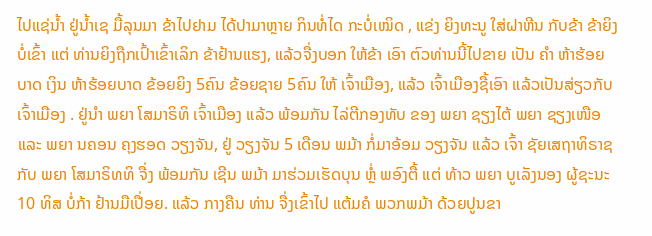ໄປແຊ່ນໍ້າ ຢູ່ນໍ້າເຊ ມື້ລຸນມາ ຂ້າໄປຢາມ ໄດ້ປາມາຫຼາຍ ກິນທໍ່ໄດ ກະບໍ່ເໝິດ , ແຂ່ງ ຍິງທະນູ ໃສ່ຝາຫີນ ກັບຂ້າ ຂ້າຍິງບໍ່ເຂົ້າ ແຕ່ ທ່ານຍິງຖືກເປົ້າເຂົ້າເລິກ ຂ້າຢ້ານແຮງ, ແລ້ວຈື່ງບອກ ໃຫ້ຂ້າ ເອົາ ຕົວທ່ານນີ້ໄປຂາຍ ເປັນ ຄຳ ຫ້າຮ້ອຍບາດ ເງິນ ຫ້າຮ້ອຍບາດ ຂ້ອຍຍິງ 5ຄົນ ຂ້ອຍຊາຍ 5ຄົນ ໃຫ້ ເຈົ້າເມືອງ, ແລ້ວ ເຈົ້າເມືອງຊື້ເອົາ ແລ້ວເປັນສ່ຽວກັບເຈົ້າເມືອງ . ຢູ່ນຳ ພຍາ ໂສມາຣິທິ ເຈົ້າເມືອງ ແລ້ວ ພ້ອມກັນ ໄລ່ຕີກອງທັບ ຂອງ ພຍາ ຊຽງໄຕ້ ພຍາ ຊຽງເໜືອ ແລະ ພຍາ ນຄອນ ຄຸງຮອດ ວຽງຈັນ, ຢູ່ ວຽງຈັນ 5 ເດືອນ ພມ້າ ກໍ່ມາອ້ອມ ວຽງຈັນ ແລ້ວ ເຈົ້າ ຊັຍເສຖາທິຣາຊ ກັບ ພຍາ ໂສມາຣິທທິ ຈື່ງ ພ້ອມກັນ ເຊີນ ພມ້າ ມາຮ່ວມເຮັດບຸນ ຫຼໍ່ ພອົງຕື້ ແຕ່ ທ້າວ ພຍາ ບູເລັງນອງ ຜູ້ຊະນະ 10 ທິສ ບໍ່ກ້າ ຢ້ານມືເປື່ອຍ. ແລ້ວ ກາງຄືນ ທ່ານ ຈື່ງເຂົ້າໄປ ແຕ້ມຄໍ ພວກພມ້າ ດ້ວຍປູນຂາ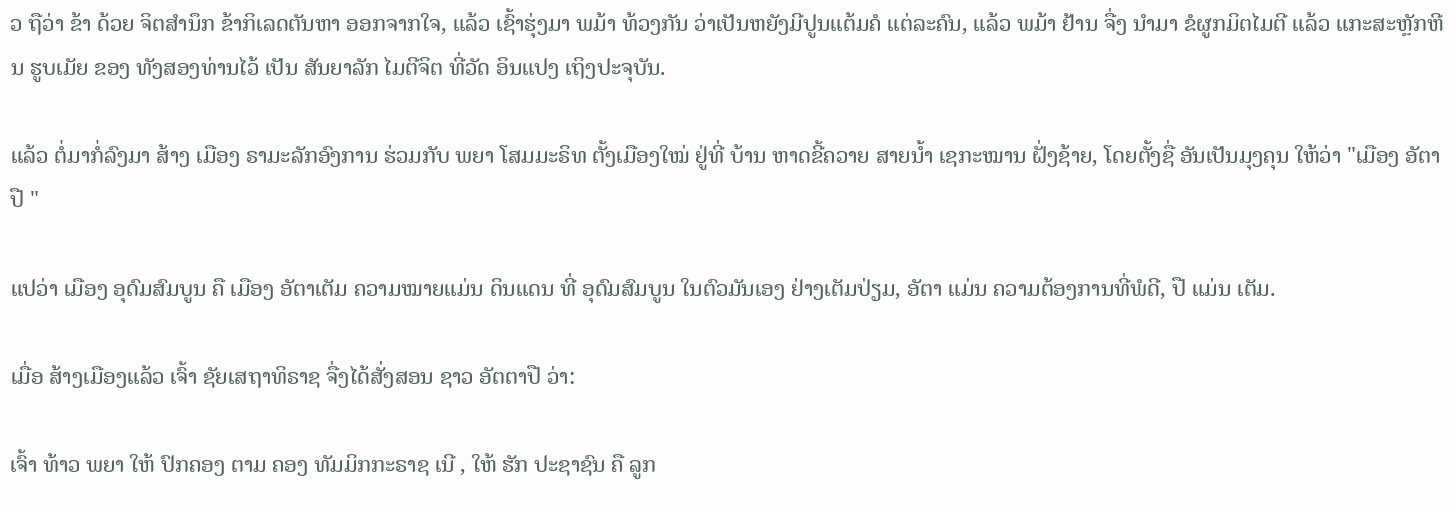ວ ຖືວ່າ ຂ້າ ດ້ວຍ ຈິຕສໍານຶກ ຂ້າກິເລດຕັນຫາ ອອກຈາກໃຈ, ແລ້ວ ເຊົ້າຮຸ່ງມາ ພມ້າ ທ້ວງກັນ ວ່າເປັນຫຍັງມີປູນແຕ້ມຄໍ ແຕ່ລະຄົນ, ແລ້ວ ພມ້າ ຢ້ານ ຈື່ງ ນໍາມາ ຂໍຜູກມິຕໄມຕີ ແລ້ວ ແກະສະຫຼັກຫີນ ຮູບເມັຍ ຂອງ ທັງສອງທ່ານໄວ້ ເປັນ ສັນຍາລັກ ໄມຕີຈິຕ ທີ່ວັດ ອິນແປງ ເຖິງປະຈຸບັນ.

ແລ້ວ ຕໍ່ມາກໍ່ລົງມາ ສ້າງ ເມືອງ ຣາມະລັກອົງການ ຮ່ວມກັບ ພຍາ ໂສມມະຣິທ ຕັ້ງເມືອງໃໝ່ ຢູ່ທີ່ ບ້ານ ຫາດຂີ້ຄວາຍ ສາຍນໍ້າ ເຊກະໝານ ຝັ່ງຊ້າຍ, ໂດຍຕັ້ງຊື່ ອັນເປັນມຸງຄຸນ ໃຫ້ວ່າ "ເມືອງ ອັຕາປື "

ແປວ່າ ເມືອງ ອຸດົມສົມບູນ ຄື ເມືອງ ອັຕາເຕັມ ຄວາມໝາຍແມ່ນ ດິນແດນ ທີ່ ອຸດົມສົມບູນ ໃນຕົວມັນເອງ ຢ່າງເຕັມປ່ຽມ, ອັຕາ ແມ່ນ ຄວາມຕ້ອງການທີ່ພໍດີ, ປື ແມ່ນ ເຕັມ.

ເມື່ອ ສ້າງເມືອງແລ້ວ ເຈົ້າ ຊັຍເສຖາທິຣາຊ ຈື່ງໄດ້ສັ່ງສອນ ຊາວ ອັຕຕາປື ວ່າ:

ເຈົ້າ ທ້າວ ພຍາ ໃຫ້ ປົກຄອງ ຕາມ ຄອງ ທັມມິກກະຣາຊ ເນີ , ໃຫ້ ຮັກ ປະຊາຊົນ ຄື ລູກ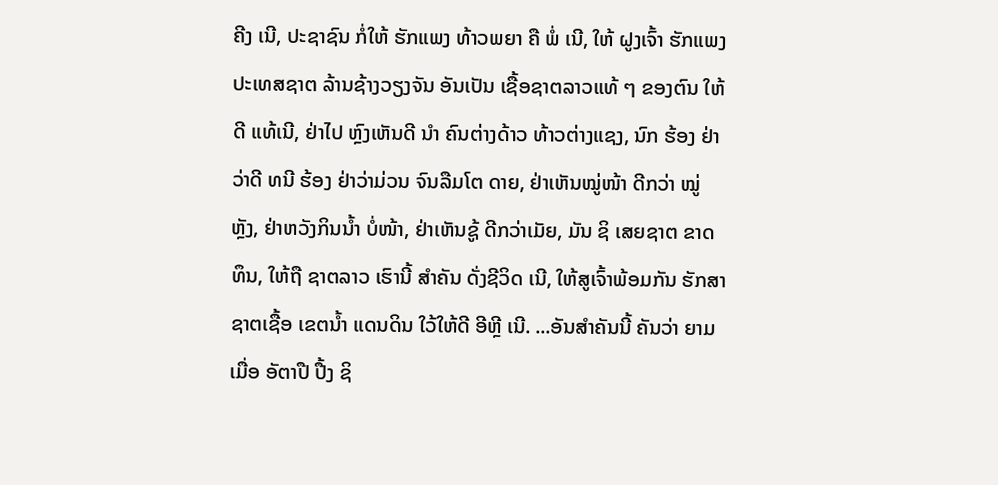ຄີງ ເນີ, ປະຊາຊົນ ກໍ່ໃຫ້ ຮັກແພງ ທ້າວພຍາ ຄື ພໍ່ ເນີ, ໃຫ້ ຝູງເຈົ້າ ຮັກແພງ ປະເທສຊາຕ ລ້ານຊ້າງວຽງຈັນ ອັນເປັນ ເຊື້ອຊາຕລາວແທ້ ໆ ຂອງຕົນ ໃຫ້ດີ ແທ້ເນີ, ຢ່າໄປ ຫຼົງເຫັນດີ ນຳ ຄົນຕ່າງດ້າວ ທ້າວຕ່າງແຊງ, ນົກ ຮ້ອງ ຢ່າວ່າດີ ທນີ ຮ້ອງ ຢ່າວ່າມ່ວນ ຈົນລືມໂຕ ດາຍ, ຢ່າເຫັນໝູ່ໜ້າ ດີກວ່າ ໝູ່ຫຼັງ, ຢ່າຫວັງກິນນໍ້າ ບໍ່ໜ້າ, ຢ່າເຫັນຊູ້ ດີກວ່າເມັຍ, ມັນ ຊິ ເສຍຊາຕ ຂາດທຶນ, ໃຫ້ຖື ຊາຕລາວ ເຮົານີ້ ສຳຄັນ ດັ່ງຊີວິດ ເນີ, ໃຫ້ສູເຈົ້າພ້ອມກັນ ຮັກສາ ຊາຕເຊື້ອ ເຂຕນໍ້າ ແດນດິນ ໃວ້ໃຫ້ດີ ອີຫຼີ ເນີ. ...ອັນສຳຄັນນີ້ ຄັນວ່າ ຍາມເມື່ອ ອັຕາປື ປື້ງ ຊິ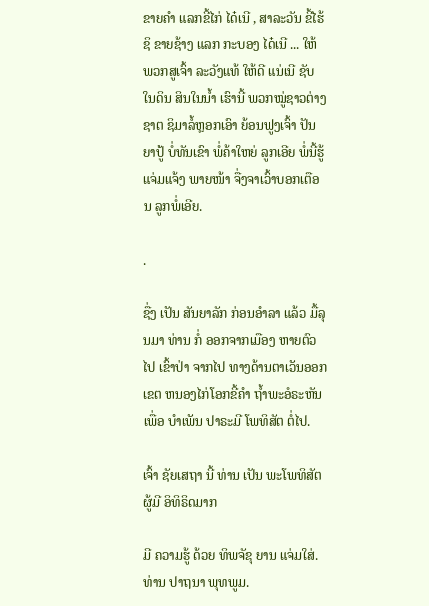ຂາຍຄຳ ແລກຂີ້ໄກ່ ໄດ໋ເນີ , ສາລະວັນ ຂີ້ໄຮ້ ຊິ ຂາຍຊ້າງ ແລກ ກະບອງ ໄດ໋ເນີ ... ໃຫ້ ພວກສູເຈົ້າ ລະວັງແທ້ ໃຫ້ດີ ແນ່ເນີ ຊັບໃນດິນ ສິນໃນນໍ້າ ເຮົານີ້ ພວກໝູ່ຊາວຕ່າງຊາຕ ຊິມາລໍ້ຫຼອກເອົາ ຍ້ອນຟູງເຈົ້າ ປັນຍາປູ້ ບໍ່ທັນເຂົາ ພໍ່ຄ້າໃຫຍ່ ລູກເອີຍ ພໍ່ນີ້ຮູ້ແຈ່ມແຈ້ງ ພາຍໜ້າ ຈື່ງຈາເວົ້າບອກເຕືອນ ລູກພໍ່ເອີຍ.

.

ຊື່ງ ເປັນ ສັນຍາລັກ ກ່ອນອຳລາ ແລ້ວ ມື້ລຸນມາ ທ່ານ ກໍ່ ອອກຈາກເມືອງ ຫາຍຕົວໄປ ເຂົ້າປ່າ ຈາກໄປ ທາງດ້ານຕາເວັນອອກ ເຂຕ ຫນອງໄກ່ໂອກຂີ້ຄໍາ ຖໍ້າພະອໍຣະຫັນ ເພື່ອ ບໍາເພັນ ປາຣະມີ ໂພທິສັຕ ຕໍ່ໄປ.

ເຈົ້າ ຊັຍເສຖາ ນີ້ ທ່ານ ເປັນ ພະໂພທິສັຕ ຜູ້ມີ ອິທິຣິດມາກ

ມີ ຄວາມຮູ້ ດ້ວຍ ທິພຈັຂຸ ຍານ ແຈ່ມໃສ່. ທ່ານ ປາຖນາ ພຸທພູມ.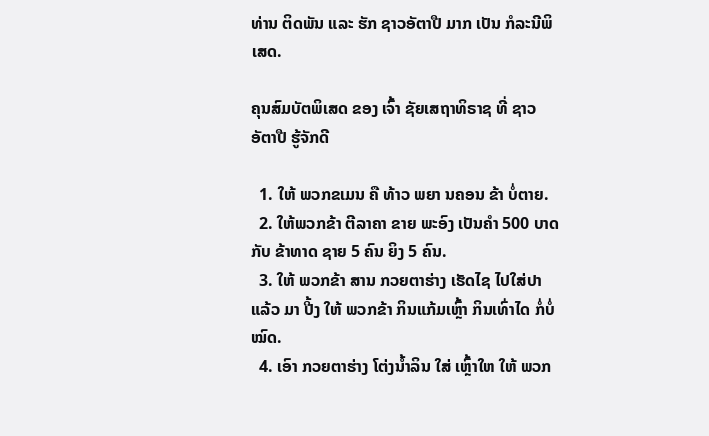ທ່ານ ຕິດພັນ ແລະ ຮັກ ຊາວອັຕາປື ມາກ ເປັນ ກໍລະນີພິເສດ.

ຄຸນສົມບັຕພິເສດ ຂອງ ເຈົ້າ ຊັຍເສຖາທິຣາຊ ທີ່ ຊາວ ອັຕາປື ຮູ້ຈັກດີ

  1. ໃຫ້ ພວກຂເມນ ຄື ທ້າວ ພຍາ ນຄອນ ຂ້າ ບໍ່ຕາຍ.
  2. ໃຫ້ພວກຂ້າ ຕີລາຄາ ຂາຍ ພະອົງ ເປັນຄຳ 500 ບາດ ກັບ ຂ້າທາດ ຊາຍ 5 ຄົນ ຍິງ 5 ຄົນ.
  3. ໃຫ້ ພວກຂ້າ ສານ ກວຍຕາຮ່າງ ເຮັດໄຊ ໄປໃສ່ປາ ແລ້ວ ມາ ປີ້ງ ໃຫ້ ພວກຂ້າ ກິນແກ້ມເຫຼົ້າ ກິນເທົ່າໄດ ກໍ່ບໍ່ໝົດ.
  4. ເອົາ ກວຍຕາຮ່າງ ໂຕ່ງນໍ້າລິນ ໃສ່ ເຫຼົ້າໃຫ ໃຫ້ ພວກ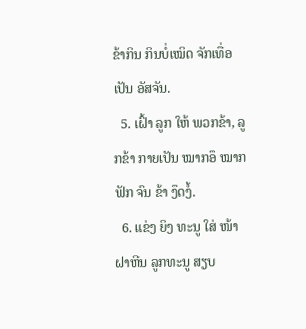ຂ້າກິນ ກິນບໍ່ເໝິດ ຈັກເທື່ອ ເປັນ ອັສຈັນ.
  5. ເຝົ້າ ລູກ ໃຫ້ ພວກຂ້າ, ລູກຂ້າ ກາຍເປັນ ໝາກອຶ ໝາກຟັກ ຈົນ ຂ້າ ງຶດງໍ້.
  6. ແຂ່ງ ຍິງ ທະນູ ໃສ່ ໜ້າຝາຫີນ ລູກທະນູ ສຽບ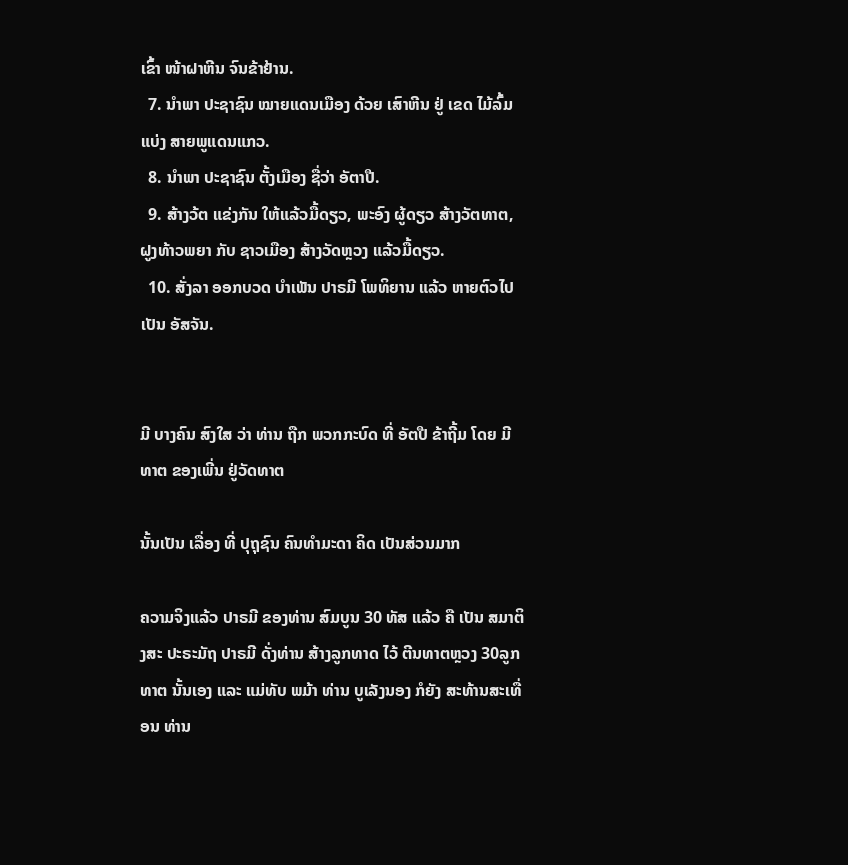ເຂົ້າ ໜ້າຝາຫີນ ຈົນຂ້າຢ້ານ.
  7. ນຳພາ ປະຊາຊົນ ໝາຍແດນເມືອງ ດ້ວຍ ເສົາຫີນ ຢູ່ ເຂດ ໄມ້ລົ້ມແບ່ງ ສາຍພູແດນແກວ.
  8. ນຳພາ ປະຊາຊົນ ຕັ້ງເມືອງ ຊື່ວ່າ ອັຕາປື.
  9. ສ້າງວ້ຕ ແຂ່ງກັນ ໃຫ້ແລ້ວມື້ດຽວ, ພະອົງ ຜູ້ດຽວ ສ້າງວັຕທາຕ, ຝູງທ້າວພຍາ ກັບ ຊາວເມືອງ ສ້າງວັດຫຼວງ ແລ້ວມື້ດຽວ.
  10. ສັ່ງລາ ອອກບວດ ບໍາເພັນ ປາຣມີ ໂພທິຍານ ແລ້ວ ຫາຍຕົວໄປ ເປັນ ອັສຈັນ.


ມີ ບາງຄົນ ສົງໃສ ວ່າ ທ່ານ ຖືກ ພວກກະບົດ ທີ່ ອັຕປື ຂ້າຖີ້ມ ໂດຍ ມີທາຕ ຂອງເພີ່ນ ຢູ່ວັດທາຕ

ນັ້ນເປັນ ເລື່ອງ ທີ່ ປຸຖຸຊົນ ຄົນທຳມະດາ ຄິດ ເປັນສ່ວນມາກ

ຄວາມຈິງແລ້ວ ປາຣມີ ຂອງທ່ານ ສົມບູນ 30 ທັສ ແລ້ວ ຄື ເປັນ ສມາຕິງສະ ປະຣະມັຖ ປາຣມີ ດັ່ງທ່ານ ສ້າງລູກທາດ ໄວ້ ຕີນທາຕຫຼວງ 30ລູກທາຕ ນັ້ນເອງ ແລະ ແມ່ທັບ ພມ້າ ທ່ານ ບູເລັງນອງ ກໍຍັງ ສະທ້ານສະເທື່ອນ ທ່ານ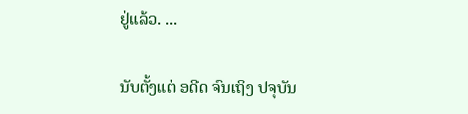ຢູ່ແລ້ວ. ...

ນັບຕັ້ງແຕ່ ອດີດ ຈົນເຖິງ ປຈຸບັນ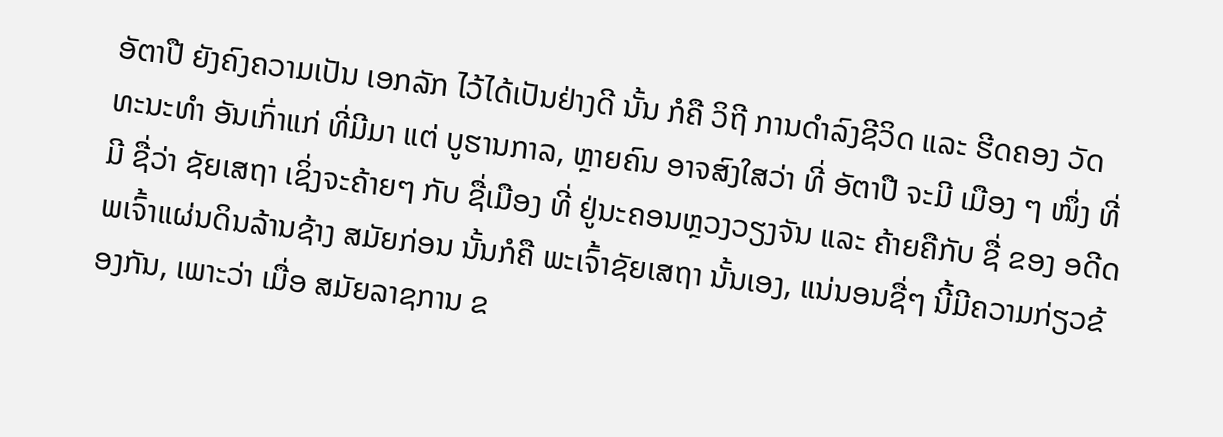ອັຕາປື ຍັງຄົງຄວາມເປັນ ເອກລັກ ໄວ້ໄດ້ເປັນຢ່າງດີ ນັ້ນ ກໍຄື ວິຖີ ການດຳລົງຊີວິດ ແລະ ຮີດຄອງ ວັດທະນະທຳ ອັນເກົ່າແກ່ ທີ່ມີມາ ແຕ່ ບູຮານກາລ, ຫຼາຍຄົນ ອາຈສົງໃສວ່າ ທີ່ ອັຕາປື ຈະມີ ເມືອງ ໆ ໜຶ່ງ ທີ່ມີ ຊື່ວ່າ ຊັຍເສຖາ ເຊິ່ງຈະຄ້າຍໆ ກັບ ຊື່ເມືອງ ທີ່ ຢູ່ນະຄອນຫຼວງວຽງຈັນ ແລະ ຄ້າຍຄືກັບ ຊື່ ຂອງ ອດີດ ພເຈົ້າແຜ່ນດິນລ້ານຊ້າງ ສມັຍກ່ອນ ນັ້ນກໍຄື ພະເຈົ້າຊັຍເສຖາ ນັ້ນເອງ, ແນ່ນອນຊື່ໆ ນີ້ມີຄວາມກ່ຽວຂ້ອງກັນ, ເພາະວ່າ ເມື່ອ ສມັຍລາຊການ ຂ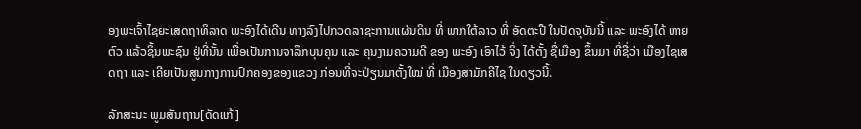ອງພະເຈົ້າໄຊຍະເສດຖາທິລາດ ພະອົງໄດ້ເດີນ ທາງລົງໄປກວດລາຊະການແຜ່ນດິນ ທີ່ ພາກໃຕ້ລາວ ທີ່ ອັດຕະປື ໃນປັດຈຸບັນນີ້ ແລະ ພະອົງໄດ້ ຫາຍຕົວ ແລ້ວຊິ້ນພະຊົນ ຢູ່ທີ່ນັ້ນ ເພື່ອເປັນການຈາລຶກບຸນຄຸນ ແລະ ຄຸນງາມຄວາມດີ ຂອງ ພະອົງ ເອົາໄວ້ ຈິ່ງ ໄດ້ຕັ້ງ ຊື່ເມືອງ ຂຶ້ນມາ ທີ່ຊື່ວ່າ ເມືອງໄຊເສດຖາ ແລະ ເຄີຍເປັນສູນກາງການປົກຄອງຂອງແຂວງ ກ່ອນທີ່ຈະປ່ຽນມາຕັ້ງໃໝ່ ທີ່ ເມືອງສາມັກຄີໄຊ ໃນດຽວນີ້.

ລັກສະນະ ພູມສັນຖານ[ດັດແກ້]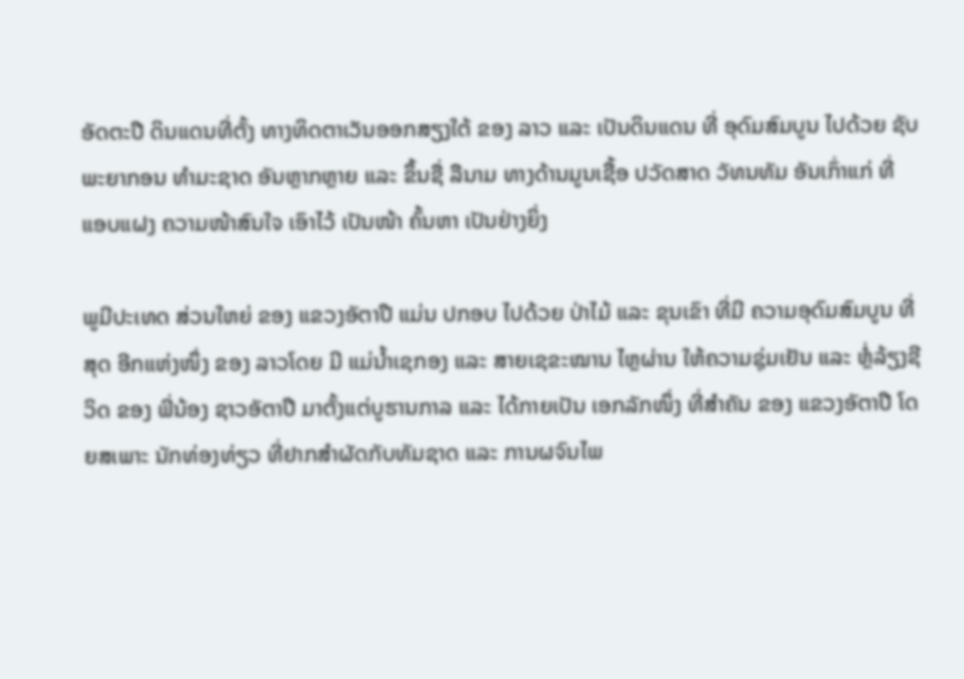ອັດຕະປື ດິນແດນທີ່ຕັ້ງ ທາງທິດຕາເວັນອອກສຽງໃຕ້ ຂອງ ລາວ ແລະ ເປັນດິນແດນ ທີ່ ອຸດົມສົມບູນ ໄປດ້ວຍ ຊັບພະຍາກອນ ທຳມະຊາດ ອັນຫຼາກຫຼາຍ ແລະ ຂຶ້ນຊື່ ລືນາມ ທາງດ້ານມູນເຊື້ອ ປວັດສາດ ວັທນທັມ ອັນເກົ່າແກ່ ທີ່ ແອບແຝງ ຄວາມໜ້າສົນໃຈ ເອົາໄວ້ ເປັນໜ້າ ຄົ້ນຫາ ເປັນຢ່າງຍິ່ງ

ພູມີປະເທດ ສ່ວນໃຫຍ່ ຂອງ ແຂວງອັຕາປື ແມ່ນ ປກອບ ໄປດ້ວຍ ປ່າໄມ້ ແລະ ຂຸນເຂົາ ທີ່ມີ ຄວາມອຸດົມສົມບູນ ທີ່ສຸດ ອີກແຫ່ງໜຶ່ງ ຂອງ ລາວໂດຍ ມີ ແມ່ນ້ຳເຊກອງ ແລະ ສາຍເຊຂະໝານ ໄຫຼຜ່ານ ໃຫ້ຄວາມຊຸ່ມເຢັນ ແລະ ຫຼໍ່ລ້ຽງຊີວິດ ຂອງ ພີ່ນ້ອງ ຊາວອັຕາປື ມາຕັ້ງແຕ່ບູຮານກາລ ແລະ ໄດ້ກາຍເປັນ ເອກລັກໜຶ່ງ ທີ່ສຳຄັນ ຂອງ ແຂວງອັຕາປື ໂດຍສເພາະ ນັກທ່ອງທ່ຽວ ທີ່ຢາກສຳຜັດກັບທັມຊາດ ແລະ ການຜຈົນໄພ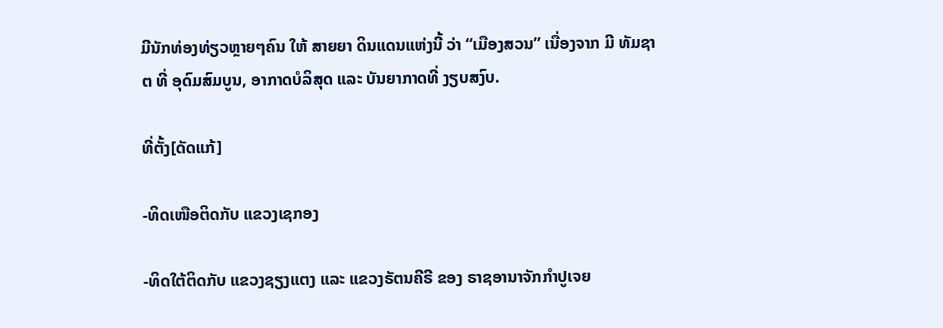ມີນັກທ່ອງທ່ຽວຫຼາຍໆຄົນ ໃຫ້ ສາຍຍາ ດິນແດນແຫ່ງນີ້ ວ່າ “ເມືອງສວນ” ເນື່ອງຈາກ ມີ ທັມຊາຕ ທີ່ ອຸດົມສົມບູນ, ອາກາດບໍລິສຸດ ແລະ ບັນຍາກາດທີ່ ງຽບສງົບ.

ທີ່ຕັ້ງ[ດັດແກ້]

-ທິດເໜືອຕິດກັບ ແຂວງເຊກອງ

-ທິດໃຕ້ຕິດກັບ ແຂວງຊຽງແຕງ ແລະ ແຂວງຣັຕນຄີຣີ ຂອງ ຣາຊອານາຈັກກຳປູເຈຍ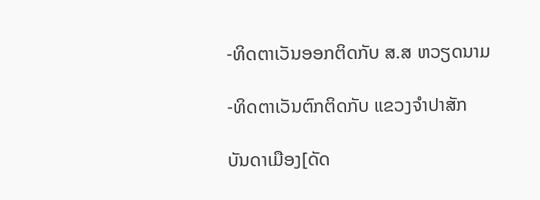-ທິດຕາເວັນອອກຕິດກັບ ສ.ສ ຫວຽດນາມ

-ທິດຕາເວັນຕົກຕິດກັບ ແຂວງຈຳປາສັກ

ບັນດາເມືອງ[ດັດ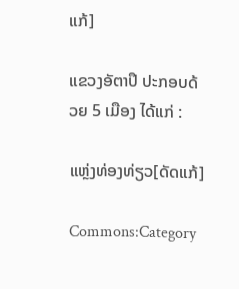ແກ້]

ແຂວງອັຕາປຶ ປະກອບດ້ວຍ 5 ເມືອງ ໄດ້ແກ່ :

ແຫຼ່ງທ່ອງທ່ຽວ[ດັດແກ້]

Commons:Category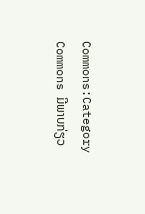Commons:Category
Commons ມີພາບກ່ຽວ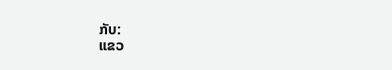ກັບ:
ແຂວ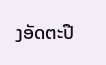ງອັດຕະປື